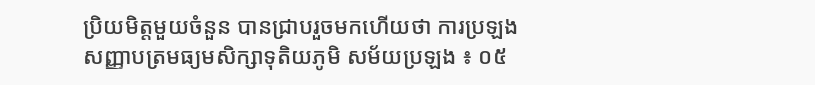ប្រិយមិត្តមួយចំនួន បានជ្រាបរួចមកហើយថា ការប្រឡងសញ្ញាបត្រមធ្យមសិក្សាទុតិយភូមិ សម័យប្រឡង ៖ ០៥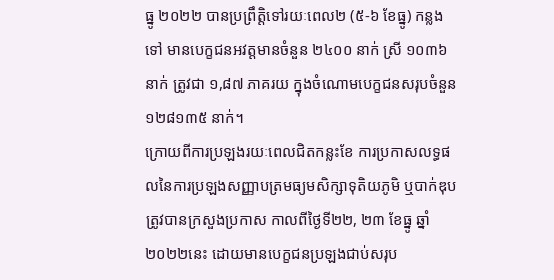ធ្នូ ២០២២ បានប្រព្រឹត្តិទៅរយៈពេល២ (៥-៦ ខែធ្នូ) កន្លងទៅ មានបេក្ខជនអវត្តមានចំនួន ២៤០០ នាក់ ស្រី ១០៣៦ នាក់ ត្រូវជា ១,៨៧ ភាគរយ ក្នុងចំណោមបេក្ខជនសរុបចំនួន ១២៨១៣៥ នាក់។
ក្រោយពីការប្រឡងរយៈពេលជិតកន្លះខែ ការប្រកាសលទ្ធផលនៃការប្រឡងសញ្ញាបត្រមធ្យមសិក្សាទុតិយភូមិ ឬបាក់ឌុប ត្រូវបានក្រសួងប្រកាស កាលពីថ្ងៃទី២២, ២៣ ខែធ្នូ ឆ្នាំ២០២២នេះ ដោយមានបេក្ខជនប្រឡងជាប់សរុប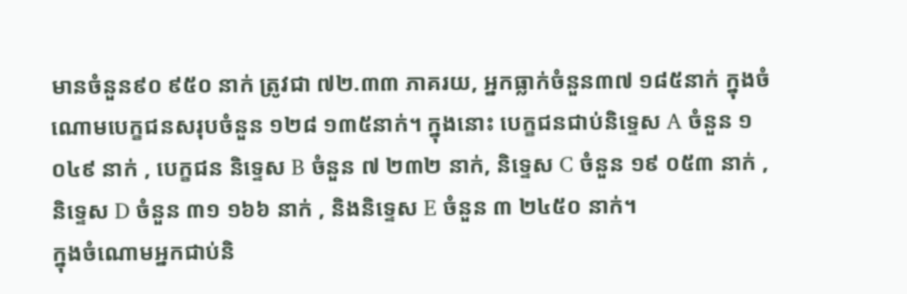មានចំនួន៩០ ៩៥០ នាក់ ត្រូវជា ៧២.៣៣ ភាគរយ, អ្នកធ្លាក់ចំនួន៣៧ ១៨៥នាក់ ក្នុងចំណោមបេក្ខជនសរុបចំនួន ១២៨ ១៣៥នាក់។ ក្នុងនោះ បេក្ខជនជាប់និទ្ទេស A ចំនួន ១ ០៤៩ នាក់ , បេក្ខជន និទ្ទេស B ចំនួន ៧ ២៣២ នាក់, និទ្ទេស C ចំនួន ១៩ ០៥៣ នាក់ , និទ្ទេស D ចំនួន ៣១ ១៦៦ នាក់ , និងនិទ្ទេស E ចំនួន ៣ ២៤៥០ នាក់។
ក្នុងចំណោមអ្នកជាប់និ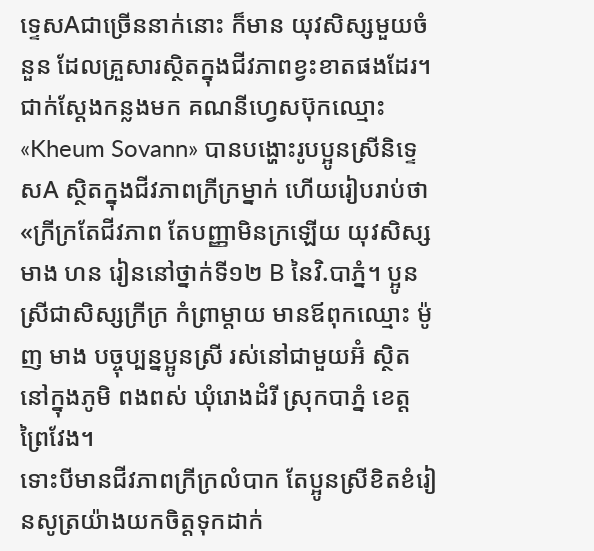ទ្ទេសAជាច្រើននាក់នោះ ក៏មាន យុវសិស្សមួយចំនួន ដែលគ្រួសារស្ថិតក្នុងជីវភាពខ្វះខាតផងដែរ។ ជាក់ស្ដែងកន្លងមក គណនីហ្វេសប៊ុកឈ្មោះ «Kheum Sovann» បានបង្ហោះរូបប្អូនស្រីនិទ្ទេសA ស្ថិតក្នុងជីវភាពក្រីក្រម្នាក់ ហើយរៀបរាប់ថា «ក្រីក្រតែជីវភាព តែបញ្ញាមិនក្រឡើយ យុវសិស្ស មាង ហន រៀននៅថ្នាក់ទី១២ B នៃវិ.បាភ្នំ។ ប្អូនស្រីជាសិស្សក្រីក្រ កំព្រាម្ដាយ មានឪពុកឈ្មោះ ម៉ូញ មាង បច្ចុប្បន្នប្អូនស្រី រស់នៅជាមួយអ៊ំ ស្ថិតនៅក្នុងភូមិ ពងពស់ ឃុំរោងដំរី ស្រុកបាភ្នំ ខេត្តព្រៃវែង។
ទោះបីមានជីវភាពក្រីក្រលំបាក តែប្អូនស្រីខិតខំរៀនសូត្រយ៉ាងយកចិត្តទុកដាក់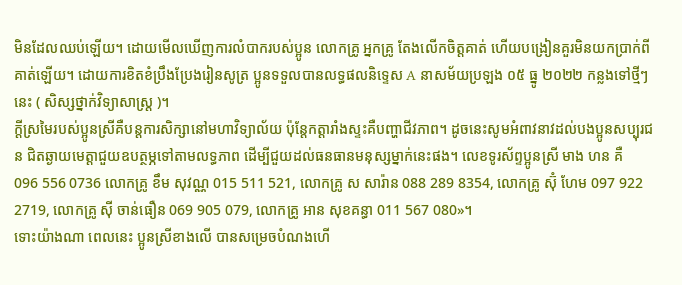មិនដែលឈប់ឡើយ។ ដោយមើលឃើញការលំបាករបស់ប្អូន លោកគ្រូ អ្នកគ្រូ តែងលើកចិត្តគាត់ ហើយបង្រៀនគួរមិនយកប្រាក់ពីគាត់ឡើយ។ ដោយការខិតខំប្រឹងប្រែងរៀនសូត្រ ប្អូនទទួលបានលទ្ធផលនិទ្ទេស A នាសម័យប្រឡង ០៥ ធ្នូ ២០២២ កន្លងទៅថ្មីៗនេះ ( សិស្សថ្នាក់វិទ្យាសាស្ត្រ )។
ក្ដីស្រមៃរបស់ប្អូនស្រីគឺបន្តការសិក្សានៅមហាវិទ្យាល័យ ប៉ុន្តែកត្តារាំងស្ទះគឺបញ្ហាជីវភាព។ ដូចនេះសូមអំពាវនាវដល់បងប្អូនសប្បុរជន ជិតឆ្ងាយមេត្តាជួយឧបត្ថម្ភទៅតាមលទ្ធភាព ដើម្បីជួយដល់ធនធានមនុស្សម្នាក់នេះផង។ លេខទូរស័ព្ទប្អូនស្រី មាង ហន គឺ
096 556 0736 លោកគ្រូ ខឹម សុវណ្ណ 015 511 521, លោកគ្រូ ស សារ៉ាន 088 289 8354, លោកគ្រូ ស៊ុំ ហែម 097 922 2719, លោកគ្រូ ស៊ី ចាន់ធឿន 069 905 079, លោកគ្រូ អាន សុខគន្ធា 011 567 080»។
ទោះយ៉ាងណា ពេលនេះ ប្អូនស្រីខាងលើ បានសម្រេចបំណងហើ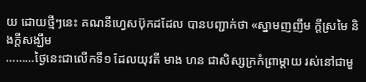យ ដោយថ្មីៗនេះ គណនីហ្វេសប៊ុកដដែល បានបញ្ជាក់ថា «ស្នាមញញឹម ក្ដីស្រមៃ និងក្ដីសង្ឃឹម
………ថ្ងៃនេះជាលើកទី១ ដែលយុវតី មាង ហន ជាសិស្សក្រកំព្រាម្ដាយ រស់នៅជាមួ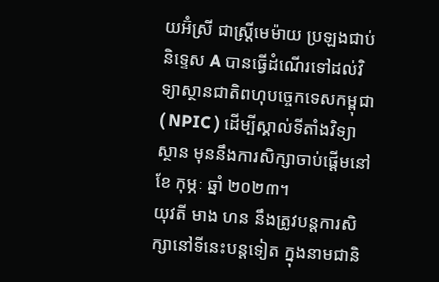យអ៊ំស្រី ជាស្ត្រីមេម៉ាយ ប្រឡងជាប់និទ្ទេស A បានធ្វើដំណើរទៅដល់វិទ្យាស្ថានជាតិពហុបច្ចេកទេសកម្ពុជា ( NPIC ) ដើម្បីស្គាល់ទីតាំងវិទ្យាស្ថាន មុននឹងការសិក្សាចាប់ផ្ដើមនៅខែ កុម្ភៈ ឆ្នាំ ២០២៣។
យុវតី មាង ហន នឹងត្រូវបន្តការសិក្សានៅទីនេះបន្តទៀត ក្នុងនាមជានិ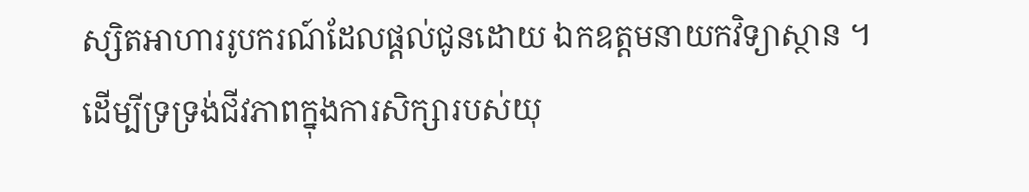ស្សិតអាហាររូបករណ៍ដែលផ្ដល់ជូនដោយ ឯកឧត្តមនាយកវិទ្យាស្ថាន ។
ដើម្បីទ្រទ្រង់ជីវភាពក្នុងការសិក្សារបស់យុ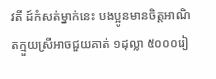វតី ដ៍កំសត់ម្នាក់នេះ បងប្អូនមានចិត្តអាណិតក្មួយស្រីអាចជួយគាត់ ១ដុល្លា ៥០០០រៀ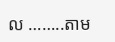ល ……..តាម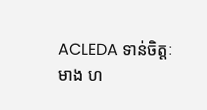ACLEDA ទាន់ចិត្តៈ
មាង ហ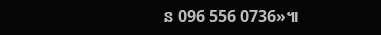ន 096 556 0736»៕